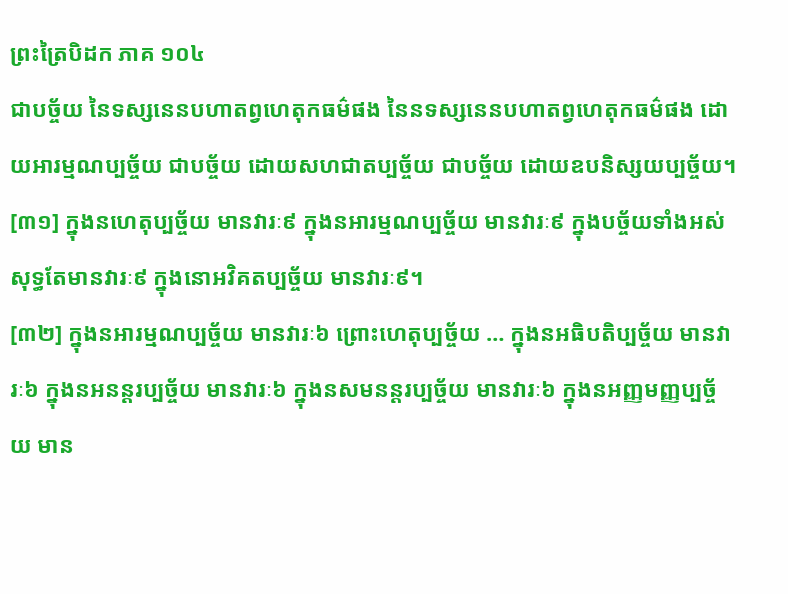ព្រះត្រៃបិដក ភាគ ១០៤
ជាបច័្ចយ នៃទស្សនេនបហាតព្វហេតុកធម៌ផង នៃនទស្សនេនបហាតព្វហេតុកធម៌ផង ដោយអារម្មណប្បច្ច័យ ជាបច្ច័យ ដោយសហជាតប្បច្ច័យ ជាបច្ច័យ ដោយឧបនិស្សយប្បច្ច័យ។
[៣១] ក្នុងនហេតុប្បច្ច័យ មានវារៈ៩ ក្នុងនអារម្មណប្បច័្ចយ មានវារៈ៩ ក្នុងបច្ច័យទាំងអស់ សុទ្ធតែមានវារៈ៩ ក្នុងនោអវិគតប្បច្ច័យ មានវារៈ៩។
[៣២] ក្នុងនអារម្មណប្បច្ច័យ មានវារៈ៦ ព្រោះហេតុប្បច្ច័យ … ក្នុងនអធិបតិប្បច្ច័យ មានវារៈ៦ ក្នុងនអនន្តរប្បច្ច័យ មានវារៈ៦ ក្នុងនសមនន្តរប្បច្ច័យ មានវារៈ៦ ក្នុងនអញ្ញមញ្ញប្បច្ច័យ មាន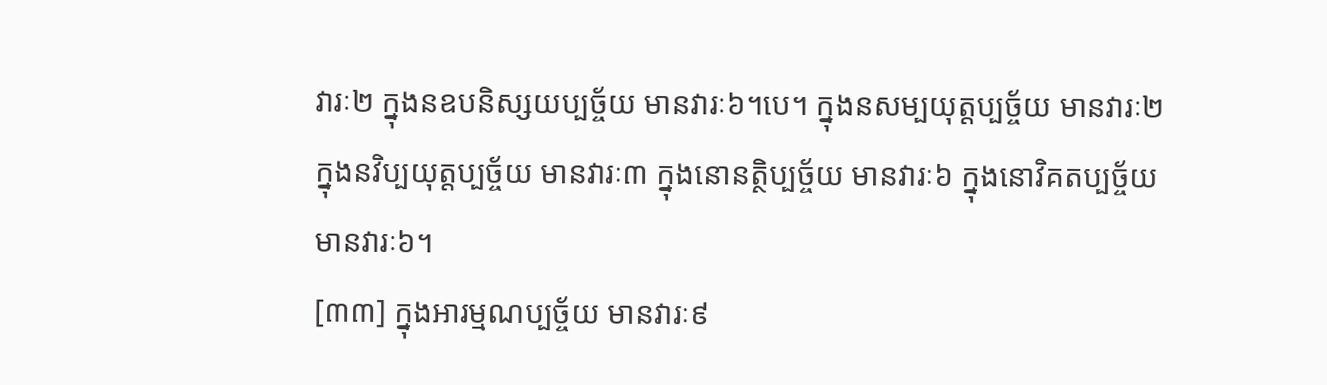វារៈ២ ក្នុងនឧបនិស្សយប្បច្ច័យ មានវារៈ៦។បេ។ ក្នុងនសម្បយុត្តប្បច្ច័យ មានវារៈ២ ក្នុងនវិប្បយុត្តប្បច្ច័យ មានវារៈ៣ ក្នុងនោនត្ថិប្បច្ច័យ មានវារៈ៦ ក្នុងនោវិគតប្បច្ច័យ មានវារៈ៦។
[៣៣] ក្នុងអារម្មណប្បច្ច័យ មានវារៈ៩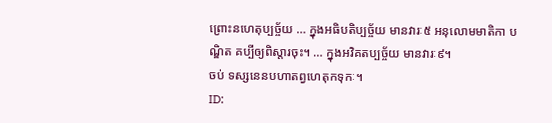ព្រោះនហេតុប្បច្ច័យ … ក្នុងអធិបតិប្បច្ច័យ មានវារៈ៥ អនុលោមមាតិកា បណ្ឌិត គប្បីឲ្យពិស្តារចុះ។ … ក្នុងអវិគតប្បច្ច័យ មានវារៈ៩។
ចប់ ទស្សនេនបហាតព្វហេតុកទុកៈ។
ID: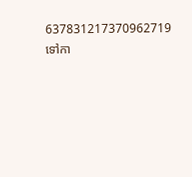637831217370962719
ទៅកា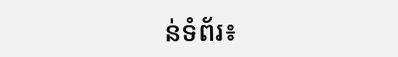ន់ទំព័រ៖